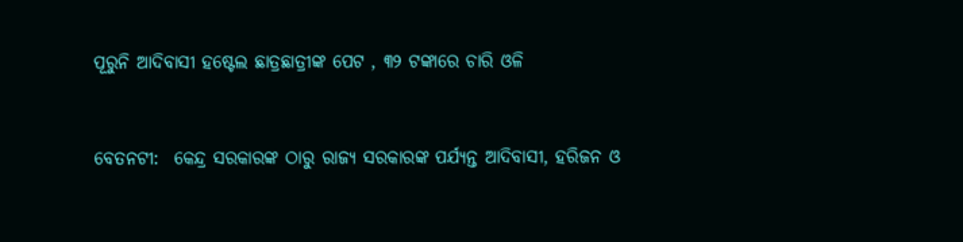ପୂରୁନି ଆଦିବାସୀ ହଷ୍ଟେଲ ଛାତ୍ରଛାତ୍ରୀଙ୍କ ପେଟ , ୩୨ ଟଙ୍କାରେ ଚାରି ଓଳି


ବେତନଟୀ:  କେନ୍ଦ୍ର ସରକାରଙ୍କ ଠାରୁ ରାଜ୍ୟ ସରକାରଙ୍କ ପର୍ଯ୍ୟନ୍ତ ଆଦିବାସୀ, ହରିଜନ ଓ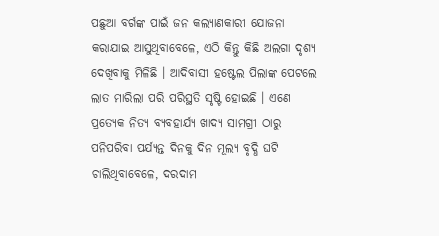ପଛୁଆ ବର୍ଗଙ୍କ ପାଇଁ ଜନ କଲ୍ୟାଣକାରୀ ଯୋଜନା କରାଯାଇ ଆସୁଥିବାବେଳେ, ଏଠି କିନ୍ତୁ କିଛି ଅଲଗା ଦୃଶ୍ୟ ଦେଖିବାକୁ ମିଳିଛି । ଆଦିବାସୀ ହଷ୍ଟେଲ ପିଲାଙ୍କ ପେଟଲେ ଲାତ ମାରିଲା ପରି ପରିସ୍ଥତି ସୃଷ୍ଟି ହୋଇଛି । ଏଣେ ପ୍ରତ୍ୟେକ ନିତ୍ୟ ବ୍ୟବହାର୍ଯ୍ୟ ଖାଦ୍ୟ ସାମଗ୍ରୀ ଠାରୁ ପନିପରିବା ପର୍ଯ୍ୟନ୍ତ ଦିନକୁ ଦିନ ମୂଲ୍ୟ ବୃଦ୍ଧି ଘଟି ଚାଲିଥିବାବେଳେ, ଦରଦାମ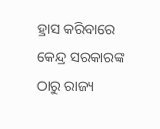ହ୍ରାସ କରିବାରେ କେନ୍ଦ୍ର ସରକାରଙ୍କ ଠାରୁ ରାଜ୍ୟ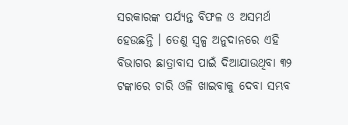ସରକାରଙ୍କ ପର୍ଯ୍ୟନ୍ତ ବିଫଳ ଓ ଅସମର୍ଥ ହେଉଛନ୍ତି । ତେଣୁ ସ୍ୱଳ୍ପ ଅନୁଦାନରେ ଏହି ବିଭାଗର ଛାତ୍ରାବାସ ପାଇଁ ଦିଆଯାଉଥିବା ୩୨ ଟଙ୍କାରେ ଚାରି ଓଳି ଖାଇବାକୁ ଦେବା ସମ୍ଭବ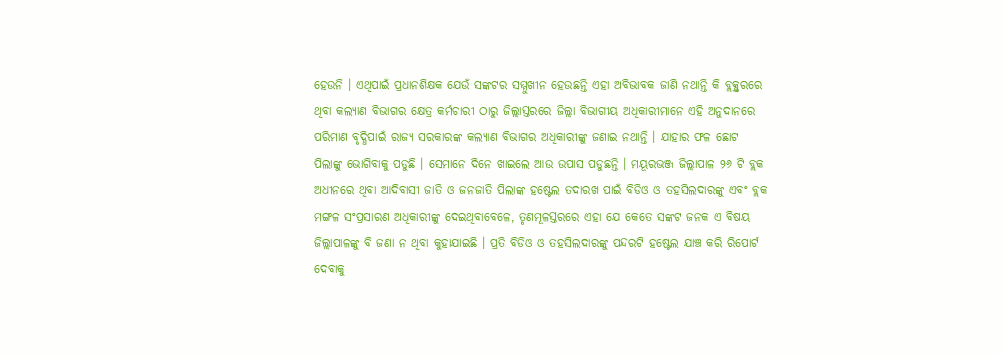ହେଉନି । ଏଥିପାଇଁ ପ୍ରଧାନଶିକ୍ଷକ ଯେଉଁ ସଙ୍କଟର ସମ୍ମୁଖୀନ ହେଉଛନ୍ତି ଏହା ଅବିଭାବକ ଜାଣି ନଥାନ୍ତି କି ବ୍ଲକ୍ସ୍ତରରେ ଥିବା କଲ୍ୟାଣ ବିଭାଗର କ୍ଷେତ୍ର କର୍ମଚାରୀ ଠାରୁ ଜିଲ୍ଲାସ୍ତରରେ ଜିଲ୍ଲା ବିଭାଗୀୟ ଅଧିକାରୀମାନେ ଏହି ଅନୁଦାନରେ ପରିମାଣ ବୃଦ୍ଧିପାଇଁ ରାଜ୍ୟ ସରକାରଙ୍କ କଲ୍ୟାଣ ବିଭାଗର ଅଧିକାରୀଙ୍କୁ ଜଣାଇ ନଥାନ୍ତି । ଯାହାର ଫଳ ଛୋଟ ପିଲାଙ୍କୁ ଭୋଗିବାକୁ ପଡୁଛି । ସେମାନେ ଦିନେ ଖାଇଲେ ଆଉ ଉପାସ ପଡୁଛନ୍ତି । ମୟୂରଭଞ୍ଜ ଜିଲ୍ଲାପାଳ ୨୬ ଟି ବ୍ଲକ ଅଧୀନରେ ଥିବା ଆଦିବାସୀ ଜାତି ଓ ଜନଜାତି ପିଲାଙ୍କ ହଷ୍ଟେଲ ତଦାରଖ ପାଇଁ ବିଡିଓ ଓ ତହସିଲଦାରଙ୍କୁ ଏବଂ ବ୍ଲକ ମଙ୍ଗଳ ସଂପ୍ରସାରଣ ଅଧିକାରୀଙ୍କୁ ଦେଇଥିବାବେଳେ, ତୃଣମୂଳସ୍ତରରେ ଏହା ଯେ କେତେ ସଙ୍କଟ ଜନକ ଏ ବିଷୟ ଜିଲ୍ଲାପାଳଙ୍କୁ ବି ଜଣା ନ ଥିବା କୁହାଯାଇଛି । ପ୍ରତି ବିଡିଓ ଓ ତହସିଲଦାରଙ୍କୁ ପନ୍ଦରଟି ହଷ୍ଟେଲ ଯାଞ୍ଚ କରି ରିପୋର୍ଟ ଦେବାକୁ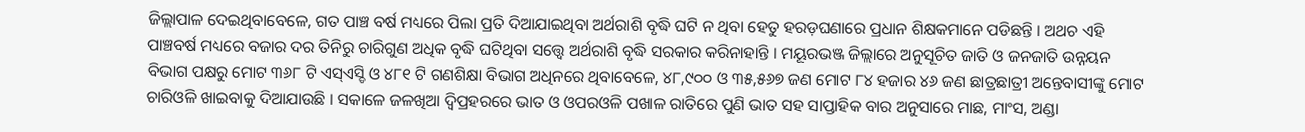ଜିଲ୍ଲାପାଳ ଦେଇଥିବାବେଳେ, ଗତ ପାଞ୍ଚ ବର୍ଷ ମଧ୍ୟରେ ପିଲା ପ୍ରତି ଦିଆଯାଇଥିବା ଅର୍ଥରାଶି ବୃଦ୍ଧି ଘଟି ନ ଥିବା ହେତୁ ହରଡ଼ଘଣାରେ ପ୍ରଧାନ ଶିକ୍ଷକମାନେ ପଡିଛନ୍ତି । ଅଥଚ ଏହି ପାଞ୍ଚବର୍ଷ ମଧ୍ୟରେ ବଜାର ଦର ତିନିରୁ ଚାରିଗୁଣ ଅଧିକ ବୃଦ୍ଧି ଘଟିଥିବା ସତ୍ତ୍ୱେ ଅର୍ଥରାଶି ବୃଦ୍ଧି ସରକାର କରିନାହାନ୍ତି । ମୟୂରଭଞ୍ଜ ଜିଲ୍ଲାରେ ଅନୁସୂଚିତ ଜାତି ଓ ଜନଜାତି ଉନ୍ନୟନ ବିଭାଗ ପକ୍ଷରୁ ମୋଟ ୩୬୮ ଟି ଏସ୍ଏସ୍ଡି ଓ ୪୮୧ ଟି ଗଣଶିକ୍ଷା ବିଭାଗ ଅଧିନରେ ଥିବାବେଳେ, ୪୮,୯୦୦ ଓ ୩୫,୫୬୭ ଜଣ ମୋଟ ୮୪ ହଜାର ୪୬ ଜଣ ଛାତ୍ରଛାତ୍ରୀ ଅନ୍ତେବାସୀଙ୍କୁ ମୋଟ ଚାରିଓଳି ଖାଇବାକୁ ଦିଆଯାଉଛି । ସକାଳେ ଜଳଖିଆ ଦ୍ୱିପ୍ରହରରେ ଭାତ ଓ ଓପରଓଳି ପଖାଳ ରାତିରେ ପୁଣି ଭାତ ସହ ସାପ୍ତାହିକ ବାର ଅନୁସାରେ ମାଛ, ମାଂସ, ଅଣ୍ଡା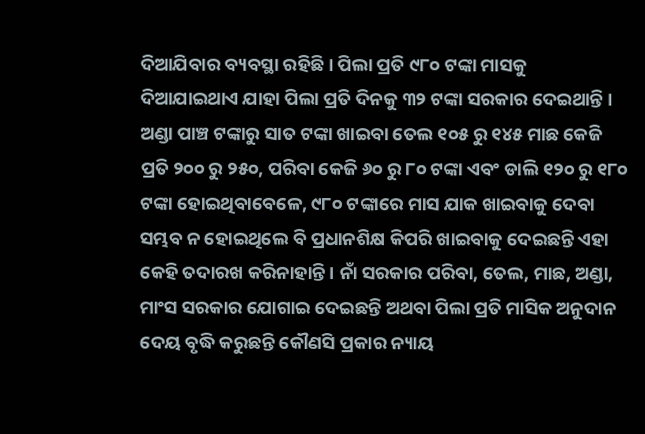ଦିଆଯିବାର ବ୍ୟବସ୍ଥା ରହିଛି । ପିଲା ପ୍ରତି ୯୮୦ ଟଙ୍କା ମାସକୁ ଦିଆଯାଇଥାଏ ଯାହା ପିଲା ପ୍ରତି ଦିନକୁ ୩୨ ଟଙ୍କା ସରକାର ଦେଇଥାନ୍ତି । ଅଣ୍ଡା ପାଞ୍ଚ ଟଙ୍କାରୁ ସାତ ଟଙ୍କା ଖାଇବା ତେଲ ୧୦୫ ରୁ ୧୪୫ ମାଛ କେଜି ପ୍ରତି ୨୦୦ ରୁ ୨୫୦, ପରିବା କେଜି ୬୦ ରୁ ୮୦ ଟଙ୍କା ଏବଂ ଡାଲି ୧୨୦ ରୁ ୧୮୦ ଟଙ୍କା ହୋଇଥିବାବେଳେ, ୯୮୦ ଟଙ୍କାରେ ମାସ ଯାକ ଖାଇବାକୁ ଦେବା ସମ୍ଭବ ନ ହୋଇଥିଲେ ବି ପ୍ରଧାନଶିକ୍ଷ କିପରି ଖାଇବାକୁ ଦେଇଛନ୍ତି ଏହା କେହି ତଦାରଖ କରିନାହାନ୍ତି । ନାଁ ସରକାର ପରିବା, ତେଲ, ମାଛ, ଅଣ୍ଡା, ମାଂସ ସରକାର ଯୋଗାଇ ଦେଇଛନ୍ତି ଅଥବା ପିଲା ପ୍ରତି ମାସିକ ଅନୁଦାନ ଦେୟ ବୃଦ୍ଧି କରୁଛନ୍ତି କୌଣସି ପ୍ରକାର ନ୍ୟାୟ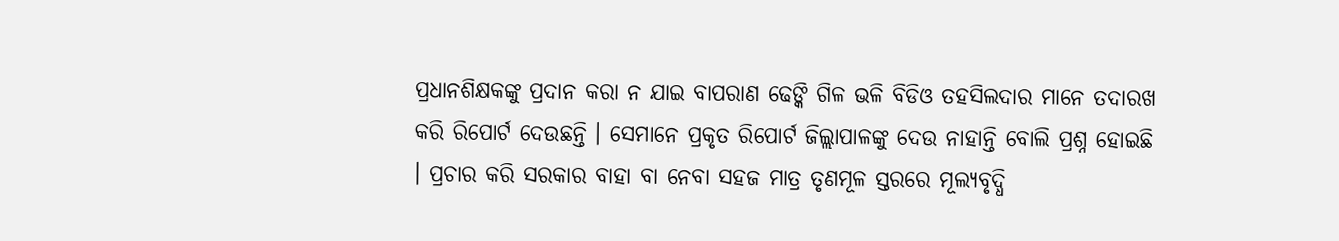ପ୍ରଧାନଶିକ୍ଷକଙ୍କୁ ପ୍ରଦାନ କରା ନ ଯାଇ ବାପରାଣ ଢେଙ୍କି ଗିଳ ଭଳି ବିଡିଓ ତହସିଲଦାର ମାନେ ତଦାରଖ କରି ରିପୋର୍ଟ ଦେଉଛନ୍ତି । ସେମାନେ ପ୍ରକୃତ ରିପୋର୍ଟ ଜିଲ୍ଲାପାଳଙ୍କୁ ଦେଉ ନାହାନ୍ତି ବୋଲି ପ୍ରଶ୍ନ ହୋଇଛି । ପ୍ରଚାର କରି ସରକାର ବାହା ବା ନେବା ସହଜ ମାତ୍ର ତୃଣମୂଳ ସ୍ତରରେ ମୂଲ୍ୟବୃଦ୍ଧି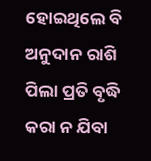ହୋଇଥିଲେ ବି ଅନୁଦାନ ରାଶି ପିଲା ପ୍ରତି ବୃଦ୍ଧି କରା ନ ଯିବା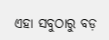ଏହା ସବୁଠାରୁ ବଡ଼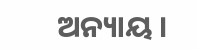ଅନ୍ୟାୟ ।